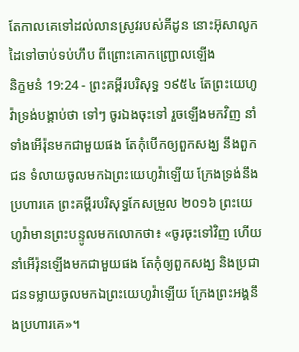តែកាលគេទៅដល់លានស្រូវរបស់គីដូន នោះអ៊ុសាលូកដៃទៅចាប់ទប់ហឹប ពីព្រោះគោកញ្ជ្រោលឡើង
និក្ខមនំ 19:24 - ព្រះគម្ពីរបរិសុទ្ធ ១៩៥៤ តែព្រះយេហូវ៉ាទ្រង់បង្គាប់ថា ទៅៗ ចូរឯងចុះទៅ រួចឡើងមកវិញ នាំទាំងអើរ៉ុនមកជាមួយផង តែកុំបើកឲ្យពួកសង្ឃ នឹងពួកជន ទំលាយចូលមកឯព្រះយេហូវ៉ាឡើយ ក្រែងទ្រង់នឹងប្រហារគេ ព្រះគម្ពីរបរិសុទ្ធកែសម្រួល ២០១៦ ព្រះយេហូវ៉ាមានព្រះបន្ទូលមកលោកថា៖ «ចូរចុះទៅវិញ ហើយនាំអើរ៉ុនឡើងមកជាមួយផង តែកុំឲ្យពួកសង្ឃ និងប្រជាជនទម្លាយចូលមកឯព្រះយេហូវ៉ាឡើយ ក្រែងព្រះអង្គនឹងប្រហារគេ»។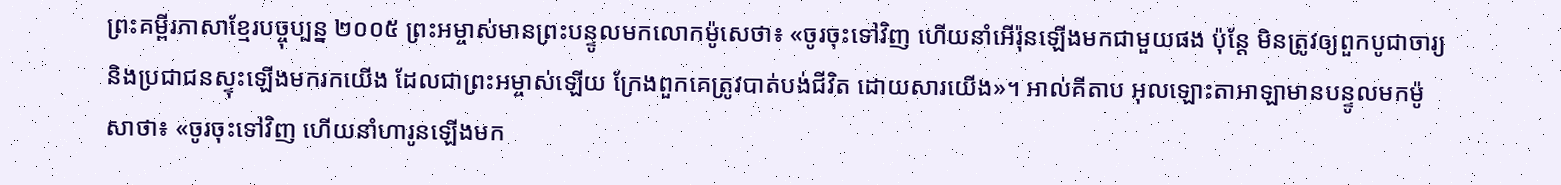ព្រះគម្ពីរភាសាខ្មែរបច្ចុប្បន្ន ២០០៥ ព្រះអម្ចាស់មានព្រះបន្ទូលមកលោកម៉ូសេថា៖ «ចូរចុះទៅវិញ ហើយនាំអើរ៉ុនឡើងមកជាមួយផង ប៉ុន្តែ មិនត្រូវឲ្យពួកបូជាចារ្យ និងប្រជាជនស្ទុះឡើងមករកយើង ដែលជាព្រះអម្ចាស់ឡើយ ក្រែងពួកគេត្រូវបាត់បង់ជីវិត ដោយសារយើង»។ អាល់គីតាប អុលឡោះតាអាឡាមានបន្ទូលមកម៉ូសាថា៖ «ចូរចុះទៅវិញ ហើយនាំហារូនឡើងមក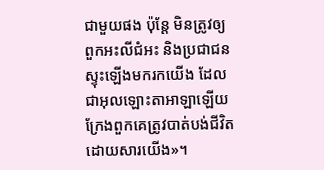ជាមួយផង ប៉ុន្តែ មិនត្រូវឲ្យពួកអះលីជំអះ និងប្រជាជនស្ទុះឡើងមករកយើង ដែលជាអុលឡោះតាអាឡាឡើយ ក្រែងពួកគេត្រូវបាត់បង់ជីវិតដោយសារយើង»។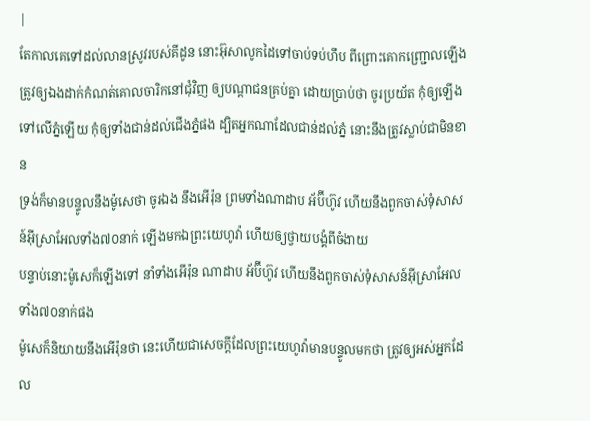|
តែកាលគេទៅដល់លានស្រូវរបស់គីដូន នោះអ៊ុសាលូកដៃទៅចាប់ទប់ហឹប ពីព្រោះគោកញ្ជ្រោលឡើង
ត្រូវឲ្យឯងដាក់កំណត់គោលចារិកនៅជុំវិញ ឲ្យបណ្តាជនគ្រប់គ្នា ដោយប្រាប់ថា ចូរប្រយ័ត កុំឲ្យឡើងទៅលើភ្នំឡើយ កុំឲ្យទាំងជាន់ដល់ជើងភ្នំផង ដ្បិតអ្នកណាដែលជាន់ដល់ភ្នំ នោះនឹងត្រូវស្លាប់ជាមិនខាន
ទ្រង់ក៏មានបន្ទូលនឹងម៉ូសេថា ចូរឯង នឹងអើរ៉ុន ព្រមទាំងណាដាប អ័ប៊ីហ៊ូវ ហើយនឹងពួកចាស់ទុំសាសន៍អ៊ីស្រាអែលទាំង៧០នាក់ ឡើងមកឯព្រះយេហូវ៉ា ហើយឲ្យថ្វាយបង្គំពីចំងាយ
បន្ទាប់នោះម៉ូសេក៏ឡើងទៅ នាំទាំងអើរ៉ុន ណាដាប អ័ប៊ីហ៊ូវ ហើយនឹងពួកចាស់ទុំសាសន៍អ៊ីស្រាអែលទាំង៧០នាក់ផង
ម៉ូសេក៏និយាយនឹងអើរ៉ុនថា នេះហើយជាសេចក្ដីដែលព្រះយេហូវ៉ាមានបន្ទូលមកថា ត្រូវឲ្យអស់អ្នកដែល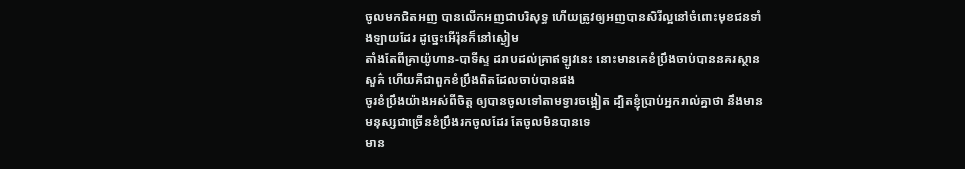ចូលមកជិតអញ បានលើកអញជាបរិសុទ្ធ ហើយត្រូវឲ្យអញបានសិរីល្អនៅចំពោះមុខជនទាំងឡាយដែរ ដូច្នេះអើរ៉ុនក៏នៅស្ងៀម
តាំងតែពីគ្រាយ៉ូហាន-បាទីស្ទ ដរាបដល់គ្រាឥឡូវនេះ នោះមានគេខំប្រឹងចាប់បាននគរស្ថានសួគ៌ ហើយគឺជាពួកខំប្រឹងពិតដែលចាប់បានផង
ចូរខំប្រឹងយ៉ាងអស់ពីចិត្ត ឲ្យបានចូលទៅតាមទ្វារចង្អៀត ដ្បិតខ្ញុំប្រាប់អ្នករាល់គ្នាថា នឹងមានមនុស្សជាច្រើនខំប្រឹងរកចូលដែរ តែចូលមិនបានទេ
មាន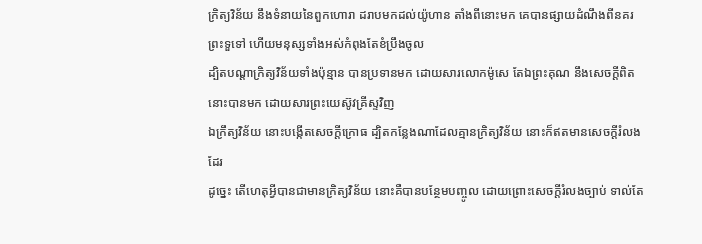ក្រិត្យវិន័យ នឹងទំនាយនៃពួកហោរា ដរាបមកដល់យ៉ូហាន តាំងពីនោះមក គេបានផ្សាយដំណឹងពីនគរព្រះទួទៅ ហើយមនុស្សទាំងអស់កំពុងតែខំប្រឹងចូល
ដ្បិតបណ្តាក្រិត្យវិន័យទាំងប៉ុន្មាន បានប្រទានមក ដោយសារលោកម៉ូសេ តែឯព្រះគុណ នឹងសេចក្ដីពិត នោះបានមក ដោយសារព្រះយេស៊ូវគ្រីស្ទវិញ
ឯក្រឹត្យវិន័យ នោះបង្កើតសេចក្ដីក្រោធ ដ្បិតកន្លែងណាដែលគ្មានក្រិត្យវិន័យ នោះក៏ឥតមានសេចក្ដីរំលងដែរ
ដូច្នេះ តើហេតុអ្វីបានជាមានក្រិត្យវិន័យ នោះគឺបានបន្ថែមបញ្ចូល ដោយព្រោះសេចក្ដីរំលងច្បាប់ ទាល់តែ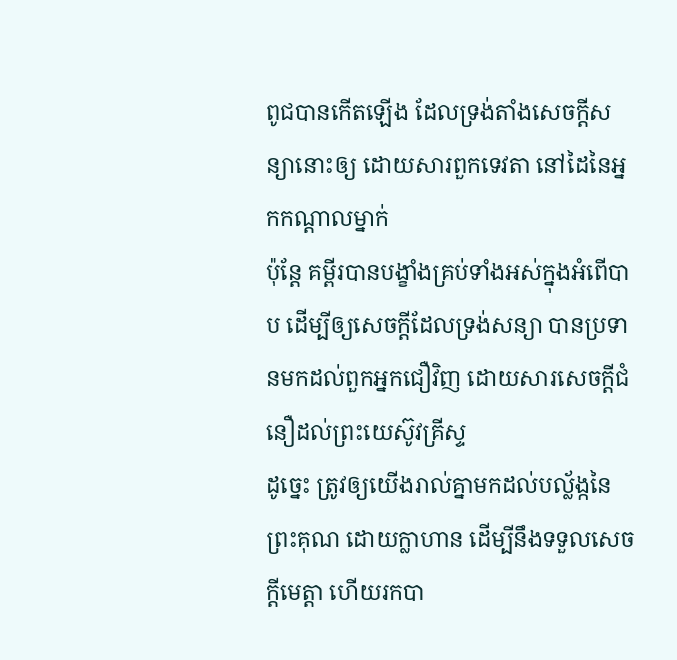ពូជបានកើតឡើង ដែលទ្រង់តាំងសេចក្ដីសន្យានោះឲ្យ ដោយសារពួកទេវតា នៅដៃនៃអ្នកកណ្តាលម្នាក់
ប៉ុន្តែ គម្ពីរបានបង្ខាំងគ្រប់ទាំងអស់ក្នុងអំពើបាប ដើម្បីឲ្យសេចក្ដីដែលទ្រង់សន្យា បានប្រទានមកដល់ពួកអ្នកជឿវិញ ដោយសារសេចក្ដីជំនឿដល់ព្រះយេស៊ូវគ្រីស្ទ
ដូច្នេះ ត្រូវឲ្យយើងរាល់គ្នាមកដល់បល្ល័ង្កនៃព្រះគុណ ដោយក្លាហាន ដើម្បីនឹងទទួលសេចក្ដីមេត្តា ហើយរកបា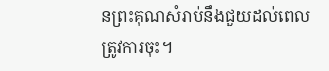នព្រះគុណសំរាប់នឹងជួយដល់ពេលត្រូវការចុះ។